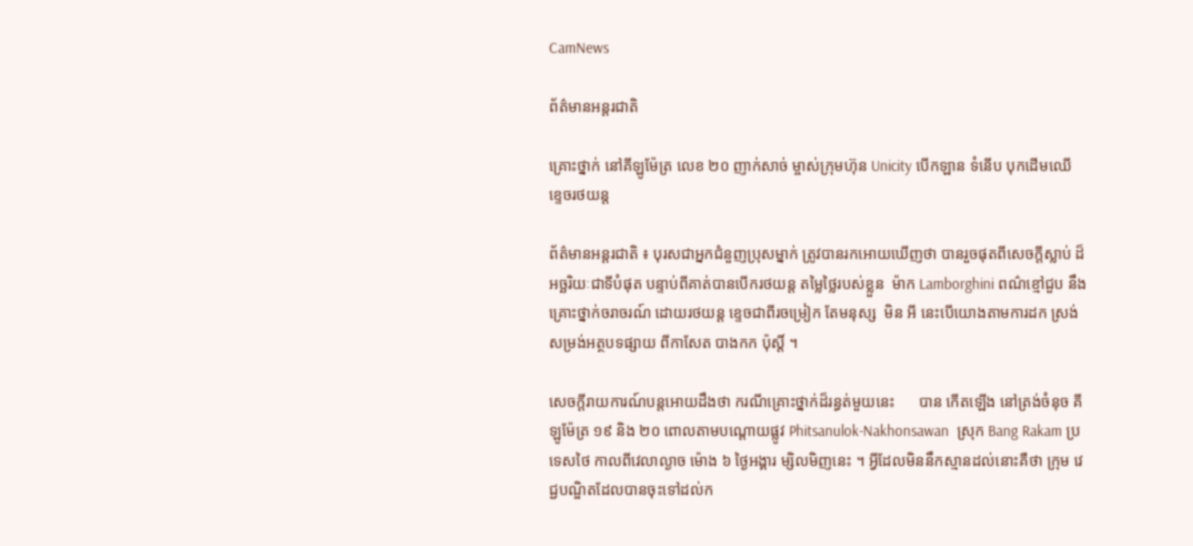CamNews

ព័ត៌មានអន្តរជាតិ

គ្រោះថ្នាក់ នៅគីឡូម៉ែត្រ លេខ ២០ ញាក់សាច់ ម្ចាស់ក្រុមហ៊ុន Unicity បើកឡាន ទំនើប បុកដើមឈើ ខ្ទេចរថយន្ត

ព័ត៌មានអន្តរជាតិ ៖ បុរសជាអ្នកជំនួញប្រុសម្នាក់ ត្រូវបានរកអោយឃើញថា បានរួចផុតពីសេចក្តីស្លាប់ ដ៏អច្ឆរិយៈជាទីបំផុត បន្ទាប់ពីគាត់បានបើករថយន្ត តម្លៃថ្លៃរបស់ខ្លួន  ម៉ាក Lamborghini ពណ៌ខ្មៅជួប នឹងគ្រោះថ្នាក់ចរាចរណ៍ ដោយរថយន្ត ខ្ទេចជាពីរចម្រៀក តែមនុស្ស  មិន អី នេះបើយោងតាមការដក ស្រង់សម្រង់អត្ថបទផ្សាយ ពីកាសែត បាងកក ប៉ុស្តិ៍ ។

សេចក្តីរាយការណ៍បន្តអោយដឹងថា ករណីគ្រោះថ្នាក់ដ៏រន្ធត់មួយនេះ      បាន កើតឡើង នៅត្រង់ចំនុច គីឡូម៉ែត្រ ១៩ និង ២០ ពោលតាមបណ្តោយផ្លូវ Phitsanulok-Nakhonsawan  ស្រុក Bang Rakam ប្រ ទេសថៃ កាលពីវេលាល្ងាច ម៉ោង ៦ ថ្ងៃអង្គារ ម្សិលមិញនេះ ។ អ្វីដែលមិននឹកស្មានដល់នោះគឺថា ក្រុម វេជ្ជបណ្ឌិតដែលបានចុះទៅដល់ក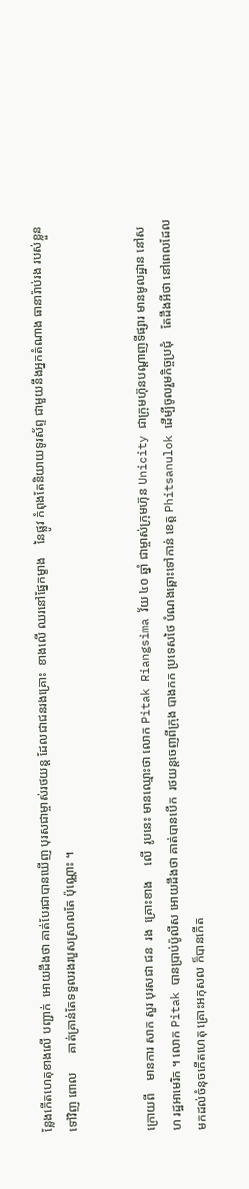ន្លែងកើតហេតុខាងលើ បញ្ជាក់  អោយដឹងថា គាត់បែរជាបានឃើញ បុរសជាម្ចាស់រថយន្ត ដែលជាជនរងគ្រោះ  ខាងលើ ឈរនៅផ្នែកម្ខាង    នៃផ្លូវ កំពុងតែនិយាយទូរស័ព្ទ ជាមួយនឹងអ្នកតំណាង ធានារ៉ាប់រង របស់ខ្លួន ទៅវិញ ពោល      គាត់គ្រាន់តែទទួលរងរបួសស្រាលតែ ប៉ុណ្ណោះ ។


ក្រោយពី    មានការ សាក សួរ បុរសជា ជន  រង  គ្រោះខាង     លើ  រូបនេះ មានឈ្មោះថា លោក Pitak Riangsima វ័យ ៤០ ឆ្នាំ ជាម្ចាស់ក្រុមហ៊ុន Unicity ជាក្រុមហ៊ុនបណ្តាញទីផ្សារ មានមូលដ្ឋាន នៅសហ រដ្ឋអាមេរិក ។ លោក Pitak បានប្រាប់ប៉ូលីស អោយដឹងថា គាត់បានបើក  រថយន្តចេញពីក្រុង បាងកក ប្រទេសថៃ បំណងឆ្ពោះទៅកាន់ ខេត្ត Phitsanulok ដើម្បីចូលរួមកិច្ចប្រជុំ    តែដឹងអីថា នៅពេលដែល មកដល់ចំនុចកើតហេតុ គ្រោះអកុសល ក៏បានកើត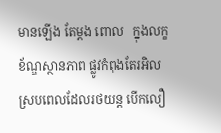មានឡើង តែម្តង ពោល   ក្នុងលក្ខខ័ណ្ឌស្ថានភាព ផ្លូវកំពុងតែរអិល ស្របពេលដែលរថយន្ត បើកលឿ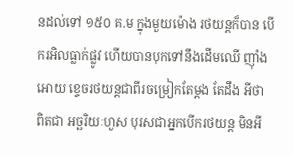នដល់ទៅ ១៥០ គ.ម ក្នុងមួយម៉ោង រថយន្តក៏បាន បើករអិលធ្លាក់ផ្លូវ ហើយបានបុកទៅនឹងដើមឈើ ញ៉ាំងអោយ ខ្ទេចរថយន្តជាពីរចម្រៀកតែម្តង តែដឹង អីថា ពិតជា អច្ឆរិយៈហួស បុរសជាអ្នកបើករថយន្ត មិនអី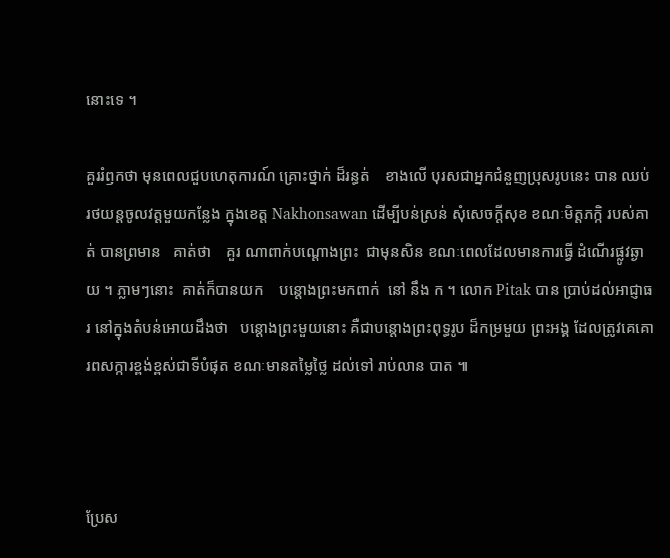នោះទេ ។

គួររំឭកថា មុនពេលជួបហេតុការណ៍ គ្រោះថ្នាក់ ដ៏រន្ធត់    ខាងលើ បុរសជាអ្នកជំនួញប្រុសរូបនេះ បាន ឈប់រថយន្តចូលវត្តមួយកន្លែង ក្នុងខេត្ត Nakhonsawan ដើម្បីបន់ស្រន់ សុំសេចក្តីសុខ ខណៈមិត្តភក្កិ របស់គាត់ បានព្រមាន   គាត់ថា    គួរ ណាពាក់បណ្តោងព្រះ  ជាមុនសិន ខណៈពេលដែលមានការធ្វើ ដំណើរផ្លូវឆ្ងាយ ។ ភ្លាមៗនោះ  គាត់ក៏បានយក    បន្តោងព្រះមកពាក់  នៅ នឹង ក ។ លោក Pitak បាន ប្រាប់ដល់អាជ្ញាធរ នៅក្នុងតំបន់អោយដឹងថា   បន្តោងព្រះមួយនោះ គឺជាបន្តោងព្រះពុទ្ធរូប ដ៏កម្រមួយ ព្រះអង្គ ដែលត្រូវគេគោរពសក្ការខ្ពង់ខ្ពស់ជាទីបំផុត ខណៈមានតម្លៃថ្លៃ ដល់ទៅ រាប់លាន បាត ៕



ប្រែស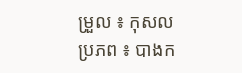ម្រួល ៖ កុសល
ប្រភព ៖ បាងក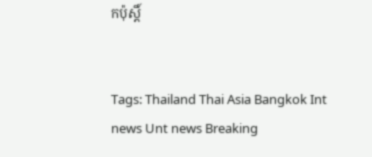កប៉ុស្តិ៍


Tags: Thailand Thai Asia Bangkok Int news Unt news Breaking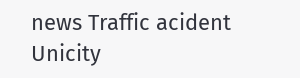news Traffic acident Unicity